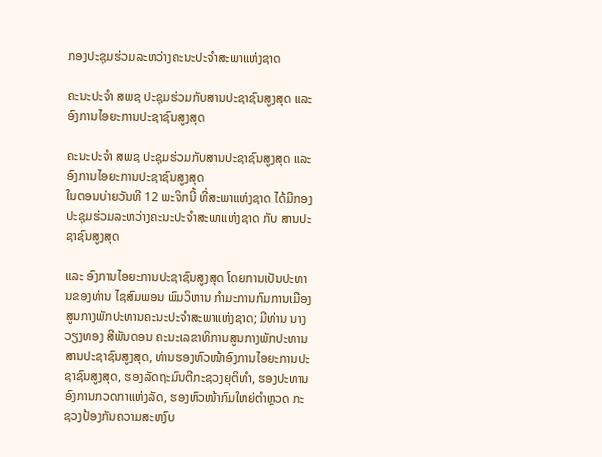ກອງປະຊຸມຮ່ວມລະຫວ່າງຄະນະປະຈໍາສະພາແຫ່ງຊາດ

ຄະນະປະຈຳ ສພຊ ປະຊຸມຮ່ວມກັບສານປະຊາຊົນສູງສຸດ ແລະ ອົງການໄອຍະການປະຊາຊົນສູງສຸດ

ຄະນະປະຈຳ ສພຊ ປະຊຸມຮ່ວມກັບສານປະຊາຊົນສູງສຸດ ແລະ ອົງການໄອຍະການປະຊາຊົນສູງສຸດ
ໃນຕອນບ່າຍວັນທີ 12 ພະຈິກນີ້ ທີ່ສະພາແຫ່ງຊາດ ໄດ້ມີກອງປະຊຸມຮ່ວມລະຫວ່າງຄະນະປະຈໍາສະພາແຫ່ງຊາດ ກັບ ສານປະຊາຊົນສູງສຸດ

ແລະ ອົງການໄອຍະການປະຊາຊົນສູງສຸດ ໂດຍການເປັນປະທານຂອງທ່ານ ໄຊສົມພອນ ພົມວິຫານ ກໍາມະການກົມການເມືອງສູນກາງພັກປະທານຄະນະປະຈໍາສະພາແຫ່ງຊາດ; ມີທ່ານ ນາງ ວຽງທອງ ສີພັນດອນ ຄະນະເລຂາທິການສູນກາງພັກປະທານສານປະຊາຊົນສູງສຸດ, ທ່ານຮອງຫົວໜ້າອົງການໄອຍະການປະຊາຊົນສູງສຸດ, ຮອງລັດຖະມົນຕີກະຊວງຍຸຕິທໍາ, ຮອງປະທານອົງການກວດກາແຫ່ງລັດ, ຮອງຫົວໜ້າກົມໃຫຍ່ຕໍາຫຼວດ ກະຊວງປ້ອງກັນຄວາມສະຫງົບ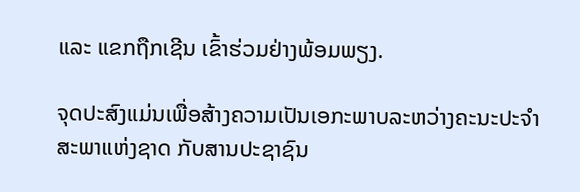ແລະ ແຂກຖືກເຊີນ ເຂົ້າຮ່ວມຢ່າງພ້ອມພຽງ.

ຈຸດປະສົງແມ່ນເພື່ອສ້າງຄວາມເປັນເອກະພາບລະຫວ່າງຄະນະປະຈຳສະພາແຫ່ງຊາດ ກັບສານປະຊາຊົນ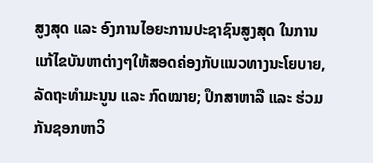ສູງສຸດ ແລະ ອົງການໄອຍະການປະຊາຊົນສູງສຸດ ໃນການແກ້ໄຂບັນຫາຕ່າງໆໃຫ້ສອດຄ່ອງກັບແນວທາງນະໂຍບາຍ, ລັດຖະທຳມະນູນ ແລະ ກົດໝາຍ; ປຶກສາຫາລື ແລະ ຮ່ວມກັນຊອກຫາວິ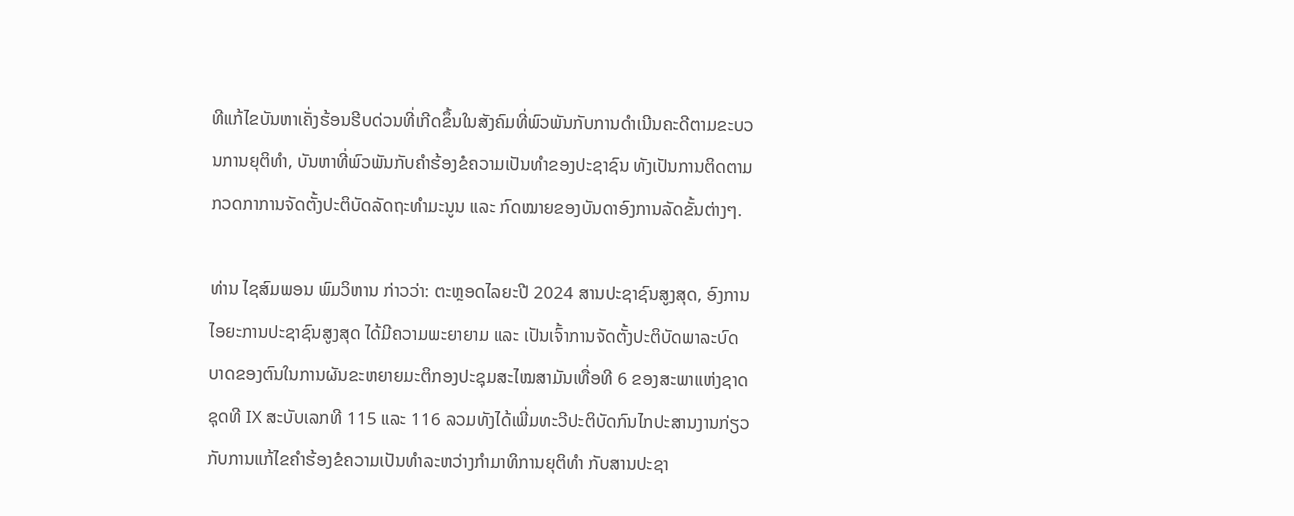ທີແກ້ໄຂບັນຫາເຄັ່ງຮ້ອນຮີບດ່ວນທີ່ເກີດຂຶ້ນໃນສັງຄົມທີ່ພົວພັນກັບການດຳເນີນຄະດີຕາມຂະບວນການຍຸຕິທໍາ, ບັນຫາທີ່ພົວພັນກັບຄຳຮ້ອງຂໍຄວາມເປັນທໍາຂອງປະຊາຊົນ ທັງເປັນການຕິດຕາມກວດກາການຈັດຕັ້ງປະຕິບັດລັດຖະທຳມະນູນ ແລະ ກົດໝາຍຂອງບັນດາອົງການລັດຂັ້ນຕ່າງໆ.

ທ່ານ ໄຊສົມພອນ ພົມວິຫານ ກ່າວວ່າ: ຕະຫຼອດໄລຍະປີ 2024 ສານປະຊາຊົນສູງສຸດ, ອົງການໄອຍະການປະຊາຊົນສູງສຸດ ໄດ້ມີຄວາມພະຍາຍາມ ແລະ ເປັນເຈົ້າການຈັດຕັ້ງປະຕິບັດພາລະບົດບາດຂອງຕົນໃນການຜັນຂະຫຍາຍມະຕິກອງປະຊຸມສະໄໝສາມັນເທື່ອທີ 6 ຂອງສະພາແຫ່ງຊາດຊຸດທີ IX ສະບັບເລກທີ 115 ແລະ 116 ລວມທັງໄດ້ເພີ່ມທະວີປະຕິບັດກົນໄກປະສານງານກ່ຽວກັບການແກ້ໄຂຄໍາຮ້ອງຂໍຄວາມເປັນທໍາລະຫວ່າງກໍາມາທິການຍຸຕິທໍາ ກັບສານປະຊາ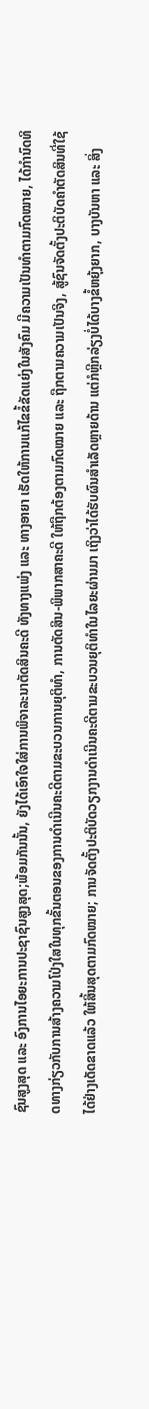ຊົນສູງສຸດ ແລະ ອົງການໄອຍະການປະຊາຊົນສູງສຸດ;ພ້ອມກັນນັ້ນ, ຍັງໄດ້ເອົາໃຈໃສ່ການພິຈາລະນາຕັດສິນຄະດີ ທັງທາງແພ່ງ ແລະ ທາງອາຍາ ເຮັດໃຫ້ການແກ້ໄຂຂໍ້ຂັດແຍ່ງໃນສັງຄົມ ມີຄວາມເປັນທໍາຕາມກົດໝາຍ, ໄດ້ກໍານົດທິດທາງກ່ຽວກັບການສ້າງຄວາມໂປ່ງໃສໃນທຸກຂັ້ນຕອນຂອງການດໍາເນີນຄະດີຕາມຂະບວນການຍຸຕິທໍາ, ການຕັດສິນ-ພິພາກສາຄະດີ ໃຫ້ຖືກຕ້ອງຕາມກົດໝາຍ ແລະ ຖືກຕາມຄວາມເປັນຈິງ, ສູ້ຊົນຈັດຕັ້ງປະຕິບັດຄໍາຕັດສິນທີ່ໃຊ້ໄດ້ຢ່າງເດັດຂາດແລ້ວ ໃຫ້ສິ້ນສຸດຕາມກົດໝາຍ; ການຈັດຕັ້ງປະຕິບັດວຽກງານດໍາເນີນຄະດີຕາມຂະບວນຍຸຕິທໍາໃນໄລຍະຜ່ານມາ ເຖິງວ່າໄດ້ຮັບຜົນສໍາເລັດຫຼາຍດ້ານ ແຕ່ກໍຫຼີກລ່ຽງບໍ່ໄດ້ບາງຂໍ້ຫຍຸ້ງຍາກ, ບາງບັນຫາ ແລະ ສິ່ງ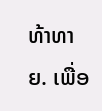ທ້າທາຍ. ເພື່ອ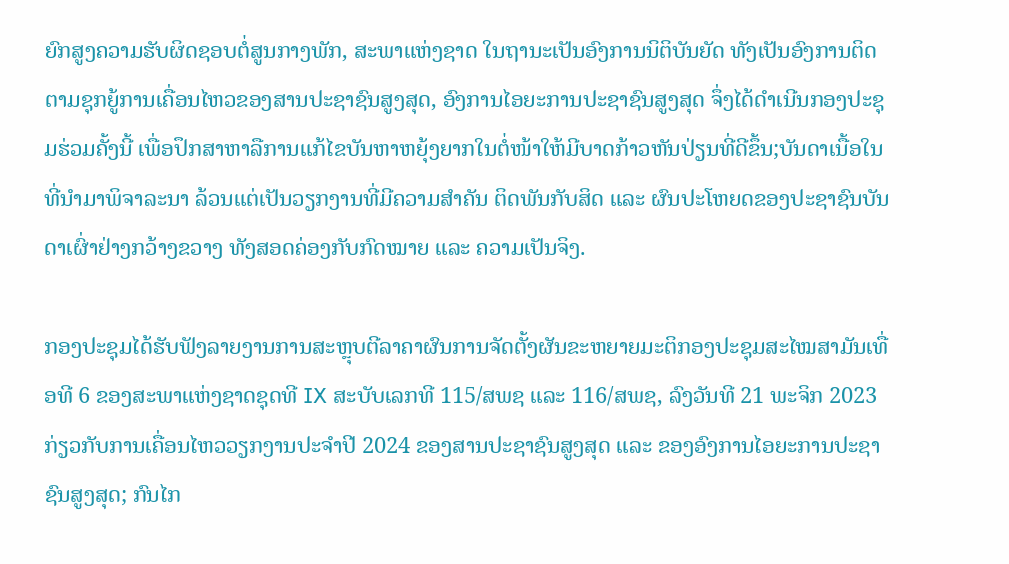ຍົກສູງຄວາມຮັບຜິດຊອບຕໍ່ສູນກາງພັກ, ສະພາແຫ່ງຊາດ ໃນຖານະເປັນອົງການນິຕິບັນຍັດ ທັງເປັນອົງການຕິດຕາມຊຸກຍູ້ການເຄື່ອນໄຫວຂອງສານປະຊາຊົນສູງສຸດ, ອົງການໄອຍະການປະຊາຊົນສູງສຸດ ຈຶ່ງໄດ້ດໍາເນີນກອງປະຊຸມຮ່ວມຄັ້ງນີ້ ເພື່ອປຶກສາຫາລືການແກ້ໄຂບັນຫາຫຍຸ້ງຍາກໃນຕໍ່ໜ້າໃຫ້ມີບາດກ້າວຫັນປ່ຽນທີ່ດີຂຶ້ນ;ບັນດາເນື້ອໃນທີ່ນໍາມາພິຈາລະນາ ລ້ວນແຕ່ເປັນວຽກງານທີ່ມີຄວາມສໍາຄັນ ຕິດພັນກັບສິດ ແລະ ຜົນປະໂຫຍດຂອງປະຊາຊົນບັນດາເຜົ່າຢ່າງກວ້າງຂວາງ ທັງສອດຄ່ອງກັບກົດໝາຍ ແລະ ຄວາມເປັນຈິງ.

ກອງປະຊຸມໄດ້ຮັບຟັງລາຍງານການສະຫຼຸບຕີລາຄາຜົນການຈັດຕັ້ງຜັນຂະຫຍາຍມະຕິກອງປະຊຸມສະໄໝສາມັນເທື່ອທີ 6 ຂອງສະພາແຫ່ງຊາດຊຸດທີ IX ສະບັບເລກທີ 115/ສພຊ ແລະ 116/ສພຊ, ລົງວັນທີ 21 ພະຈິກ 2023 ກ່ຽວກັບການເຄື່ອນໄຫວວຽກງານປະຈຳປີ 2024 ຂອງສານປະຊາຊົນສູງສຸດ ແລະ ຂອງອົງການໄອຍະການປະຊາຊົນສູງສຸດ; ກົນໄກ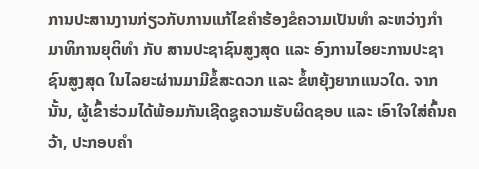ການປະສານງານກ່ຽວກັບການແກ້ໄຂຄຳຮ້ອງຂໍຄວາມເປັນທຳ ລະຫວ່າງກຳມາທິການຍຸຕິທຳ ກັບ ສານປະຊາຊົນສູງສຸດ ແລະ ອົງການໄອຍະການປະຊາຊົນສູງສຸດ ໃນໄລຍະຜ່ານມາມີຂໍ້ສະດວກ ແລະ ຂໍ້ຫຍຸ້ງຍາກແນວໃດ. ຈາກນັ້ນ, ຜູ້ເຂົ້າຮ່ວມໄດ້ພ້ອມກັນເຊີດຊູຄວາມຮັບຜິດຊອບ ແລະ ເອົາໃຈໃສ່ຄົ້ນຄວ້າ, ປະກອບຄໍາ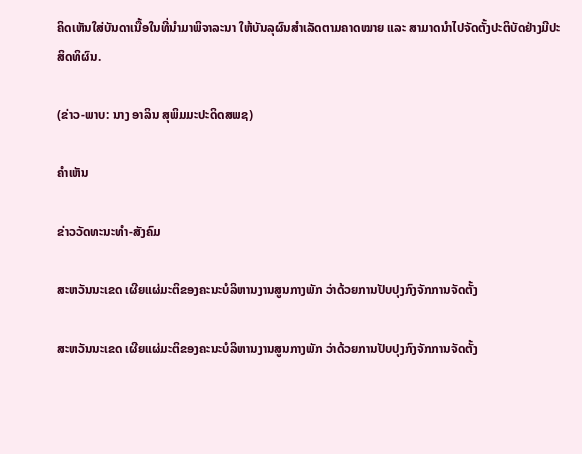ຄິດເຫັນໃສ່ບັນດາເນື້ອໃນທີ່ນໍາມາພິຈາລະນາ ໃຫ້ບັນລຸຜົນສໍາເລັດຕາມຄາດໝາຍ ແລະ ສາມາດນໍາໄປຈັດຕັ້ງປະຕິບັດຢ່າງມີປະສິດທິຜົນ.

(ຂ່າວ-ພາບ: ນາງ ອາລິນ ສຸພິມມະປະດິດສພຊ)

ຄໍາເຫັນ

ຂ່າວວັດທະນະທຳ-ສັງຄົມ

ສະຫວັນນະເຂດ ເຜີຍແຜ່ມະຕິຂອງຄະນະບໍລິຫານງານສູນກາງພັກ ວ່າດ້ວຍການປັບປຸງກົງຈັກການຈັດຕັ້ງ

ສະຫວັນນະເຂດ ເຜີຍແຜ່ມະຕິຂອງຄະນະບໍລິຫານງານສູນກາງພັກ ວ່າດ້ວຍການປັບປຸງກົງຈັກການຈັດຕັ້ງ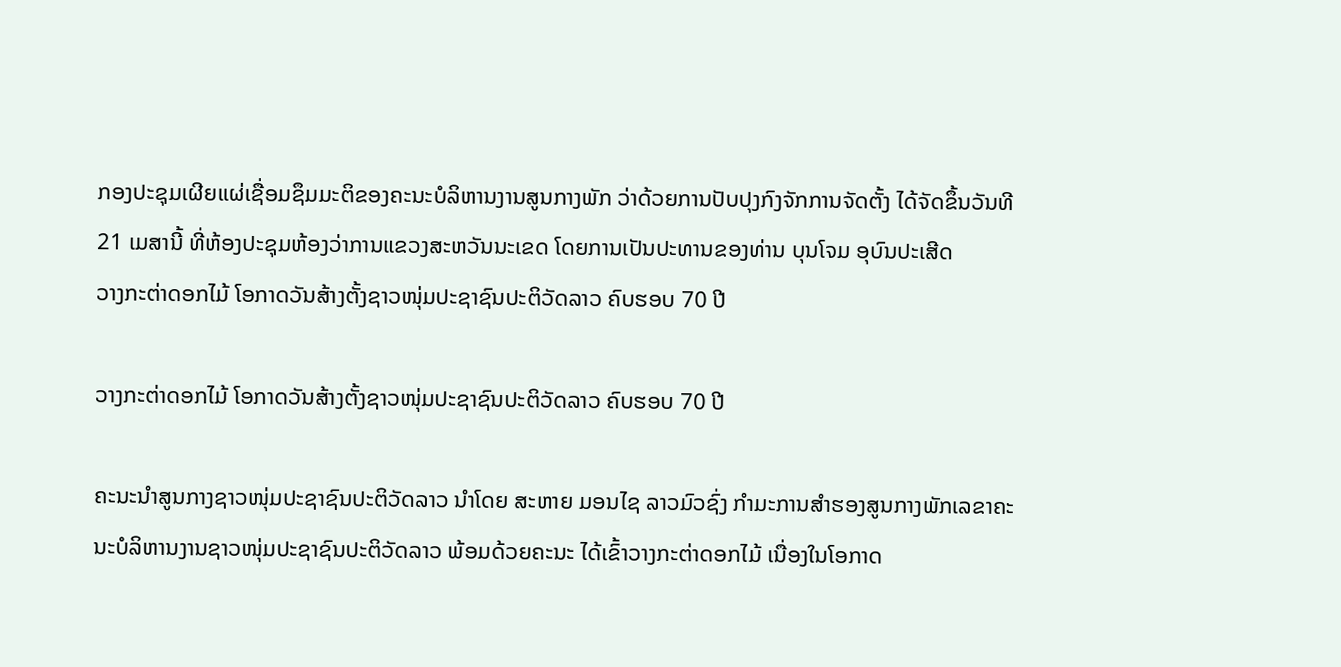ກອງປະຊຸມເຜີຍແຜ່ເຊື່ອມຊຶມມະຕິຂອງຄະນະບໍລິຫານງານສູນກາງພັກ ວ່າດ້ວຍການປັບປຸງກົງຈັກການຈັດຕັ້ງ ໄດ້ຈັດຂຶ້ນວັນທີ 21 ເມສານີ້ ທີ່ຫ້ອງປະຊຸມຫ້ອງວ່າການແຂວງສະຫວັນນະເຂດ ໂດຍການເປັນປະທານຂອງທ່ານ ບຸນໂຈມ ອຸບົນປະເສີດ
ວາງກະຕ່າດອກໄມ້ ໂອກາດວັນສ້າງຕັ້ງຊາວໜຸ່ມປະຊາຊົນປະຕິວັດລາວ ຄົບຮອບ 70 ປີ

ວາງກະຕ່າດອກໄມ້ ໂອກາດວັນສ້າງຕັ້ງຊາວໜຸ່ມປະຊາຊົນປະຕິວັດລາວ ຄົບຮອບ 70 ປີ

ຄະນະນຳສູນກາງຊາວໜຸ່ມປະຊາຊົນປະຕິວັດລາວ ນຳໂດຍ ສະຫາຍ ມອນໄຊ ລາວມົວຊົ່ງ ກຳມະການສໍາຮອງສູນກາງພັກເລຂາຄະນະບໍລິຫານງານຊາວໜຸ່ມປະຊາຊົນປະຕິວັດລາວ ພ້ອມດ້ວຍຄະນະ ໄດ້ເຂົ້າວາງກະຕ່າດອກໄມ້ ເນື່ອງໃນໂອກາດ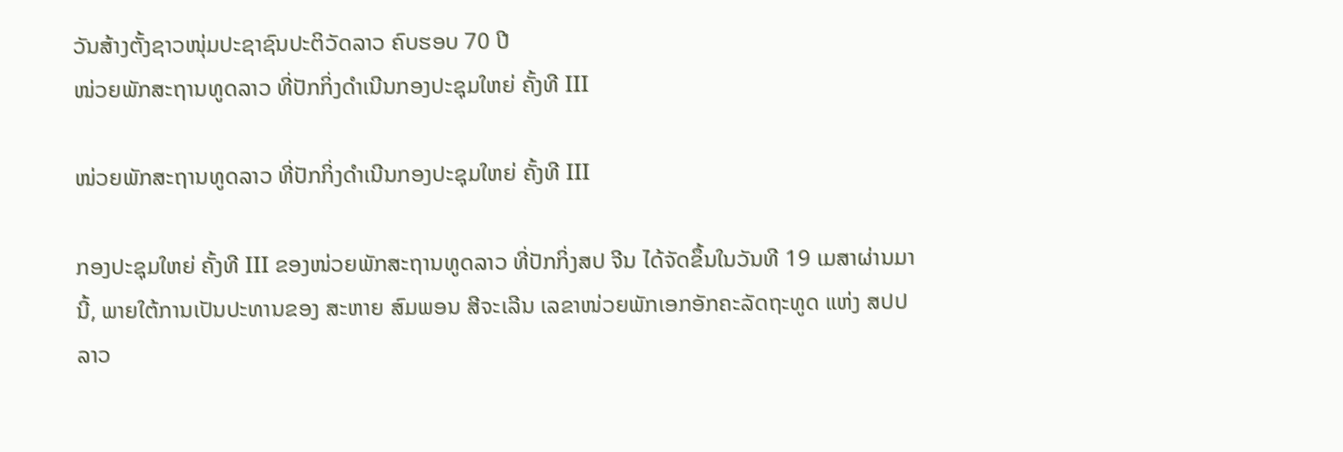ວັນສ້າງຕັ້ງຊາວໜຸ່ມປະຊາຊົນປະຕິວັດລາວ ຄົບຮອບ 70 ປີ
ໜ່ວຍພັກສະຖານທູດລາວ ທີ່ປັກກິ່ງດຳເນີນກອງປະຊຸມໃຫຍ່ ຄັ້ງທີ III

ໜ່ວຍພັກສະຖານທູດລາວ ທີ່ປັກກິ່ງດຳເນີນກອງປະຊຸມໃຫຍ່ ຄັ້ງທີ III

ກອງປະຊຸມໃຫຍ່ ຄັ້ງທີ III ຂອງໜ່ວຍພັກສະຖານທູດລາວ ທີ່ປັກກິ່ງສປ ຈີນ ໄດ້ຈັດຂຶ້ນໃນວັນທີ 19 ເມສາຜ່ານມານີ້, ພາຍໃຕ້ການເປັນປະທານຂອງ ສະຫາຍ ສົມພອນ ສີຈະເລີນ ເລຂາໜ່ວຍພັກເອກອັກຄະລັດຖະທູດ ແຫ່ງ ສປປ ລາວ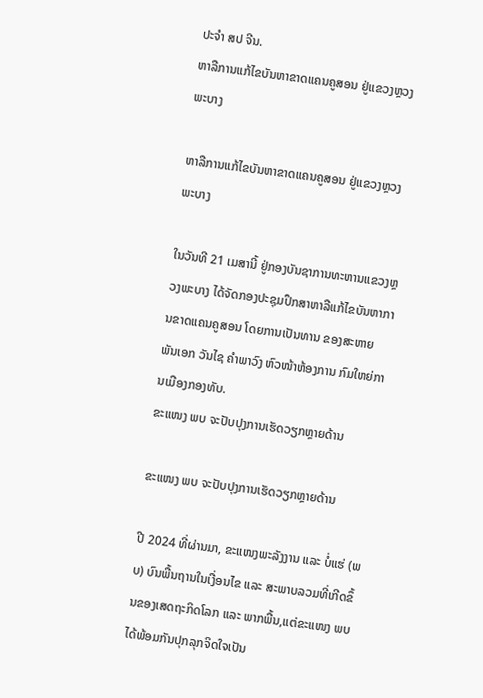ປະຈຳ ສປ ຈີນ.
ຫາລືການແກ້ໄຂບັນຫາຂາດແຄນຄູສອນ ຢູ່ແຂວງຫຼວງພະບາງ

ຫາລືການແກ້ໄຂບັນຫາຂາດແຄນຄູສອນ ຢູ່ແຂວງຫຼວງພະບາງ

ໃນວັນທີ 21 ເມສານີ້ ຢູ່ກອງບັນຊາການທະຫານແຂວງຫຼວງພະບາງ ໄດ້ຈັດກອງປະຊຸມປຶກສາຫາລືແກ້ໄຂບັນຫາການຂາດແຄນຄູສອນ ໂດຍການເປັນທານ ຂອງສະຫາຍ ພັນເອກ ວັນໄຊ ຄຳພາວົງ ຫົວໜ້າຫ້ອງການ ກົມໃຫຍ່ການເມືອງກອງທັບ.
ຂະແໜງ ພບ ຈະປັບປຸງການເຮັດວຽກຫຼາຍດ້ານ

ຂະແໜງ ພບ ຈະປັບປຸງການເຮັດວຽກຫຼາຍດ້ານ

ປີ 2024 ທີ່ຜ່ານມາ, ຂະແໜງພະລັງງານ ແລະ ບໍ່ແຮ່ (ພບ) ບົນພື້ນຖານໃນເງື່ອນໄຂ ແລະ ສະພາບລວມທີ່ເກີດຂຶ້ນຂອງເສດຖະກິດໂລກ ແລະ ພາກພື້ນ,ແຕ່ຂະແໜງ ພບ ໄດ້ພ້ອມກັນປຸກລຸກຈິດໃຈເປັນ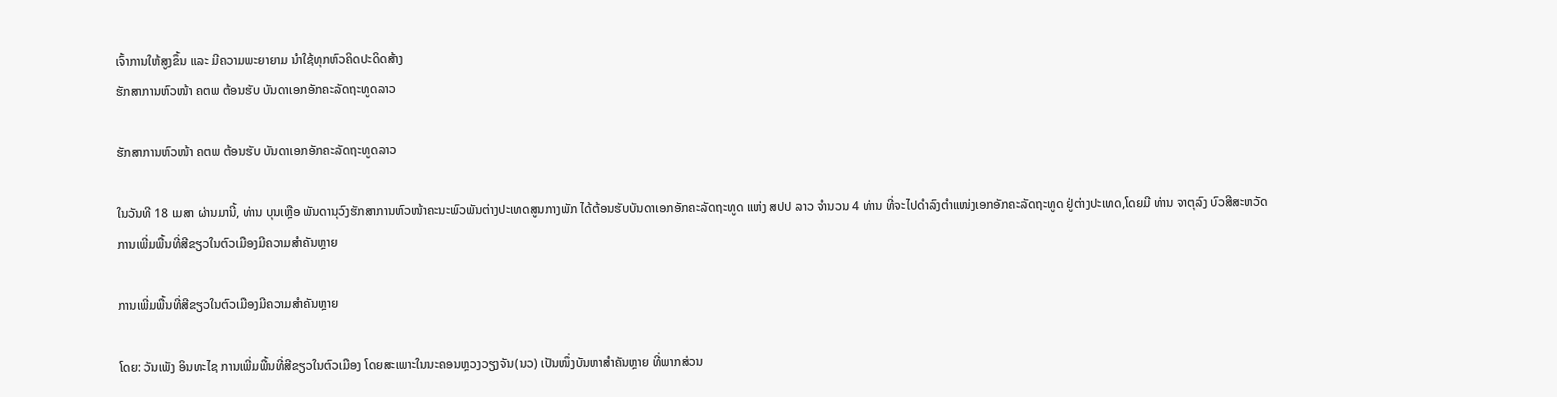ເຈົ້າການໃຫ້ສູງຂຶ້ນ ແລະ ມີຄວາມພະຍາຍາມ ນໍາໃຊ້ທຸກຫົວຄິດປະດິດສ້າງ
ຮັກສາການຫົວໜ້າ ຄຕພ ຕ້ອນຮັບ ບັນດາເອກອັກຄະລັດຖະທູດລາວ

ຮັກສາການຫົວໜ້າ ຄຕພ ຕ້ອນຮັບ ບັນດາເອກອັກຄະລັດຖະທູດລາວ

ໃນວັນທີ 18 ເມສາ ຜ່ານມານີ້, ທ່ານ ບຸນເຫຼືອ ພັນດານຸວົງຮັກສາການຫົວໜ້າຄະນະພົວພັນຕ່າງປະເທດສູນກາງພັກ ໄດ້ຕ້ອນຮັບບັນດາເອກອັກຄະລັດຖະທູດ ແຫ່ງ ສປປ ລາວ ຈໍານວນ 4 ທ່ານ ທີ່ຈະໄປດໍາລົງຕໍາແໜ່ງເອກອັກຄະລັດຖະທູດ ຢູ່ຕ່າງປະເທດ,ໂດຍມີ ທ່ານ ຈາຕຸລົງ ບົວສີສະຫວັດ
ການເພີ່ມພື້ນທີ່ສີຂຽວໃນຕົວເມືອງມີຄວາມສໍາຄັນຫຼາຍ

ການເພີ່ມພື້ນທີ່ສີຂຽວໃນຕົວເມືອງມີຄວາມສໍາຄັນຫຼາຍ

ໂດຍ: ວັນເພັງ ອິນທະໄຊ ການເພີ່ມພື້ນທີ່ສີຂຽວໃນຕົວເມືອງ ໂດຍສະເພາະໃນນະຄອນຫຼວງວຽງຈັນ(ນວ) ເປັນໜຶ່ງບັນຫາສໍາຄັນຫຼາຍ ທີ່ພາກສ່ວນ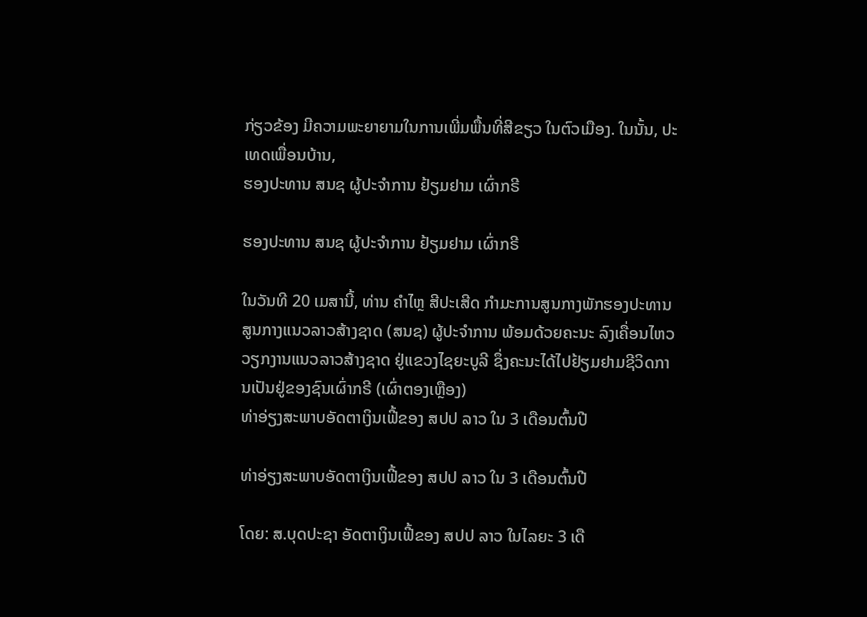ກ່ຽວຂ້ອງ ມີຄວາມພະຍາຍາມໃນການເພີ່ມພື້ນທີ່ສີຂຽວ ໃນຕົວເມືອງ. ໃນນັ້ນ, ປະເທດເພື່ອນບ້ານ,
ຮອງປະທານ ສນຊ ຜູ້ປະຈໍາການ ຢ້ຽມຢາມ ເຜົ່າກຣີ

ຮອງປະທານ ສນຊ ຜູ້ປະຈໍາການ ຢ້ຽມຢາມ ເຜົ່າກຣີ

ໃນວັນທີ 20 ເມສານີ້, ທ່ານ ຄໍາໄຫຼ ສີປະເສີດ ກໍາມະການສູນກາງພັກຮອງປະທານ ສູນກາງແນວລາວສ້າງຊາດ (ສນຊ) ຜູ້ປະຈໍາການ ພ້ອມດ້ວຍຄະນະ ລົງເຄື່ອນໄຫວວຽກງານແນວລາວສ້າງຊາດ ຢູ່ແຂວງໄຊຍະບູລີ ຊຶ່ງຄະນະໄດ້ໄປຢ້ຽມຢາມຊີວິດການເປັນຢູ່ຂອງຊົນເຜົ່າກຣີ (ເຜົ່າຕອງເຫຼືອງ)
ທ່າອ່ຽງສະພາບອັດຕາເງິນເຟີ້ຂອງ ສປປ ລາວ ໃນ 3 ເດືອນຕົ້ນປີ

ທ່າອ່ຽງສະພາບອັດຕາເງິນເຟີ້ຂອງ ສປປ ລາວ ໃນ 3 ເດືອນຕົ້ນປີ

ໂດຍ: ສ.ບຸດປະຊາ ອັດຕາເງິນເຟີ້ຂອງ ສປປ ລາວ ໃນໄລຍະ 3 ເດື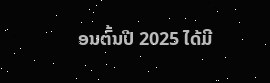ອນຕົ້ນປີ 2025 ໄດ້ມີ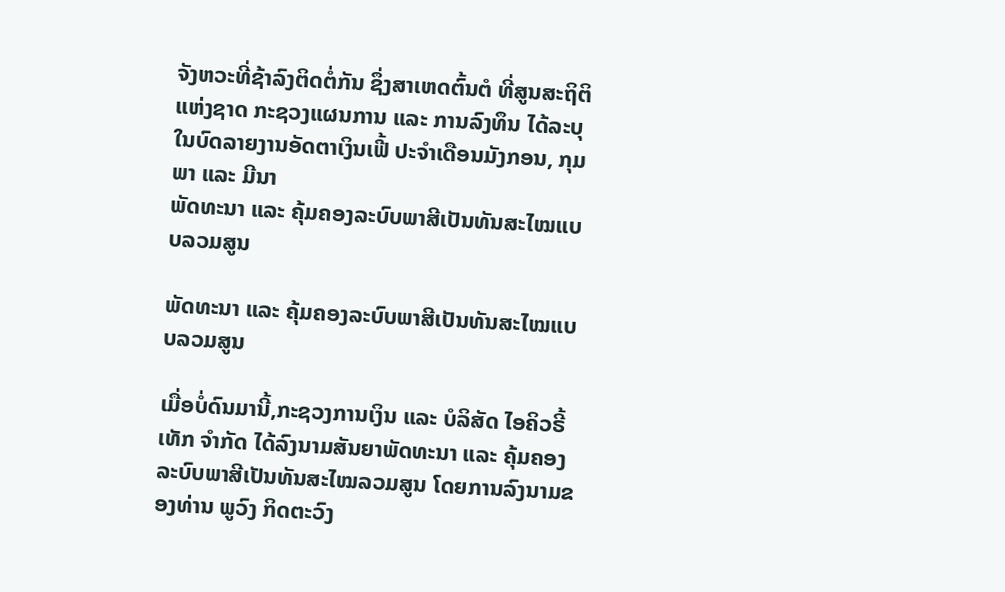ຈັງຫວະທີ່ຊ້າລົງຕິດຕໍ່ກັນ ຊຶ່ງສາເຫດຕົ້ນຕໍ ທີ່ສູນສະຖິຕິແຫ່ງຊາດ ກະຊວງແຜນການ ແລະ ການລົງທຶນ ໄດ້ລະບຸໃນບົດລາຍງານອັດຕາເງິນເຟີ້ ປະຈໍາເດືອນມັງກອນ, ກຸມພາ ແລະ ມີນາ
ພັດທະນາ ແລະ ຄຸ້ມຄອງລະບົບພາສີເປັນທັນສະໄໝແບບລວມສູນ

ພັດທະນາ ແລະ ຄຸ້ມຄອງລະບົບພາສີເປັນທັນສະໄໝແບບລວມສູນ

ເມື່ອບໍ່ດົນມານີ້,ກະຊວງການເງິນ ແລະ ບໍລິສັດ ໄອຄິວຣີ້ເທັກ ຈໍາກັດ ໄດ້ລົງນາມສັນຍາພັດທະນາ ແລະ ຄຸ້ມຄອງລະບົບພາສີເປັນທັນສະໄໝລວມສູນ ໂດຍການລົງນາມຂອງທ່ານ ພູວົງ ກິດຕະວົງ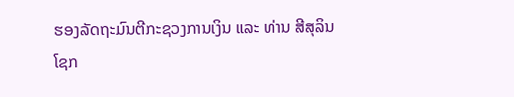ຮອງລັດຖະມົນຕີກະຊວງການເງິນ ແລະ ທ່ານ ສີສຸລິນ ໂຊກ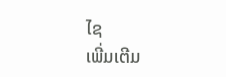ໄຊ
ເພີ່ມເຕີມ